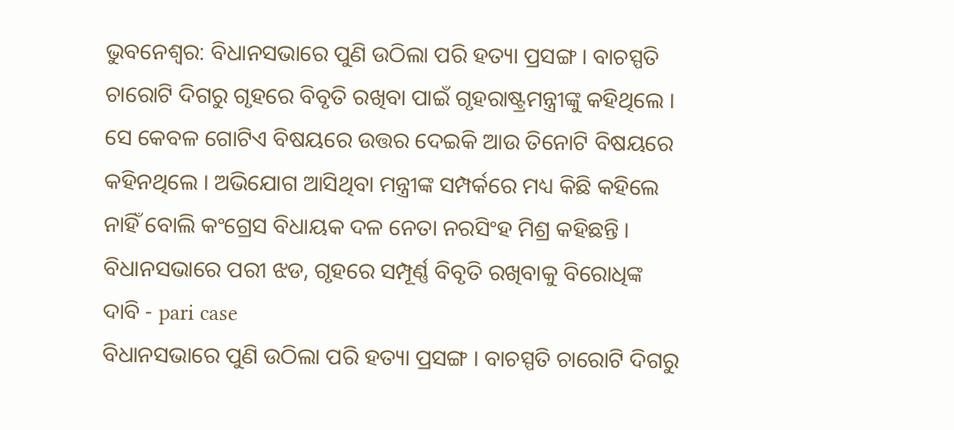ଭୁବନେଶ୍ବର: ବିଧାନସଭାରେ ପୁଣି ଉଠିଲା ପରି ହତ୍ୟା ପ୍ରସଙ୍ଗ । ବାଚସ୍ପତି ଚାରୋଟି ଦିଗରୁ ଗୃହରେ ବିବୃତି ରଖିବା ପାଇଁ ଗୃହରାଷ୍ଟ୍ରମନ୍ତ୍ରୀଙ୍କୁ କହିଥିଲେ । ସେ କେବଳ ଗୋଟିଏ ବିଷୟରେ ଉତ୍ତର ଦେଇକି ଆଉ ତିନୋଟି ବିଷୟରେ କହିନଥିଲେ । ଅଭିଯୋଗ ଆସିଥିବା ମନ୍ତ୍ରୀଙ୍କ ସମ୍ପର୍କରେ ମଧ୍ୟ କିଛି କହିଲେ ନାହିଁ ବୋଲି କଂଗ୍ରେସ ବିଧାୟକ ଦଳ ନେତା ନରସିଂହ ମିଶ୍ର କହିଛନ୍ତି ।
ବିଧାନସଭାରେ ପରୀ ଝଡ, ଗୃହରେ ସମ୍ପୂର୍ଣ୍ଣ ବିବୃତି ରଖିବାକୁ ବିରୋଧିଙ୍କ ଦାବି - pari case
ବିଧାନସଭାରେ ପୁଣି ଉଠିଲା ପରି ହତ୍ୟା ପ୍ରସଙ୍ଗ । ବାଚସ୍ପତି ଚାରୋଟି ଦିଗରୁ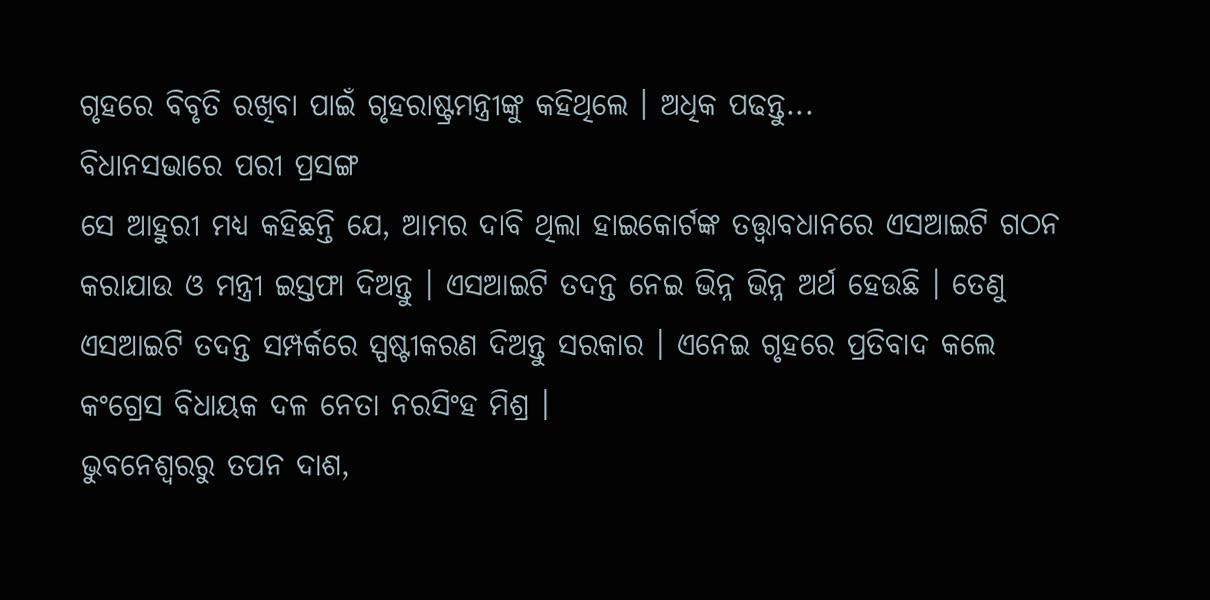ଗୃହରେ ବିବୃତି ରଖିବା ପାଇଁ ଗୃହରାଷ୍ଟ୍ରମନ୍ତ୍ରୀଙ୍କୁ କହିଥିଲେ । ଅଧିକ ପଢନ୍ତୁ...
ବିଧାନସଭାରେ ପରୀ ପ୍ରସଙ୍ଗ
ସେ ଆହୁରୀ ମଧ୍ୟ କହିଛନ୍ତି ଯେ, ଆମର ଦାବି ଥିଲା ହାଇକୋର୍ଟଙ୍କ ତତ୍ତ୍ବାବଧାନରେ ଏସଆଇଟି ଗଠନ କରାଯାଉ ଓ ମନ୍ତ୍ରୀ ଇସ୍ତଫା ଦିଅନ୍ତୁ । ଏସଆଇଟି ତଦନ୍ତ ନେଇ ଭିନ୍ନ ଭିନ୍ନ ଅର୍ଥ ହେଉଛି । ତେଣୁ ଏସଆଇଟି ତଦନ୍ତ ସମ୍ପର୍କରେ ସ୍ପଷ୍ଟୀକରଣ ଦିଅନ୍ତୁ ସରକାର । ଏନେଇ ଗୃହରେ ପ୍ରତିବାଦ କଲେ କଂଗ୍ରେସ ବିଧାୟକ ଦଳ ନେତା ନରସିଂହ ମିଶ୍ର ।
ଭୁବନେଶ୍ବରରୁ ତପନ ଦାଶ,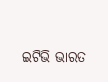ଇଟିଭି ଭାରତ